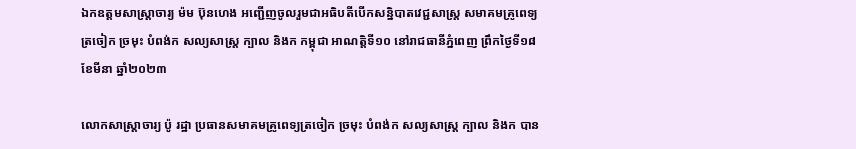ឯកឧត្តមសាស្ត្រាចារ្យ ម៉ម ប៊ុនហេង អញ្ជើញចូលរួមជាអធិបតីបើកសន្និបាតវេជ្ជសាស្ត្រ សមាគមគ្រូពេទ្យត្រចៀក ច្រមុះ បំពង់ក សល្យសាស្ត្រ ក្បាល និងក កម្ពុជា អាណត្តិទី១០ នៅរាជធានីភ្នំពេញ ព្រឹកថ្ងៃទី១៨ ខែមីនា ឆ្នាំ២០២៣

លោកសាស្ត្រាចារ្យ ប៉ូ រដ្ឋា ប្រធានសមាគមគ្រូពេទ្យត្រចៀក ច្រមុះ បំពង់ក សល្យសាស្ត្រ ក្បាល និងក បាន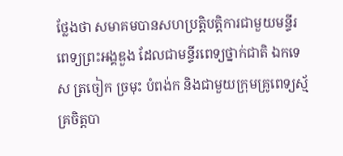ថ្លែងថា សមាគមបានសហប្រត្តិបត្តិការជាមួយមន្ទីរពេទ្យព្រះអង្គឌួង ដែលជាមន្ទីរពេទ្យថ្នាក់ជាតិ ឯកទេស ត្រចៀក ច្រមុះ បំពង់ក និងជាមួយក្រុមគ្រូពេទ្យស្ម័គ្រចិត្តបា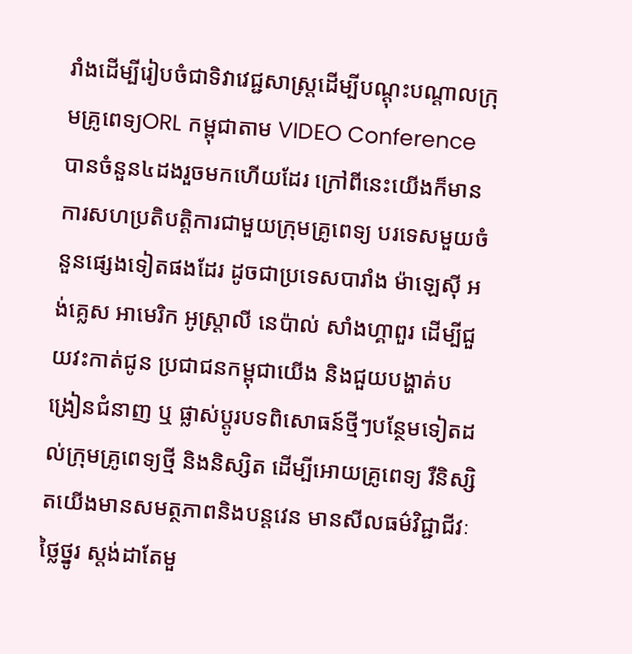រាំងដើម្បីរៀបចំជាទិវាវេជ្ជសាស្ត្រដើម្បីបណ្តុះបណ្តាលក្រុមគ្រូពេទ្យORL កម្ពុជាតាម VIDEO Conference បានចំនួន៤ដងរួចមកហើយដែរ ក្រៅពីនេះយើងក៏មាន ការសហប្រតិបត្តិការជាមួយក្រុមគ្រូពេទ្យ បរទេសមួយចំនួនផ្សេងទៀតផងដែរ ដូចជាប្រទេសបារាំង ម៉ាឡេស៊ី អង់គ្លេស អាមេរិក អូស្ត្រាលី នេប៉ាល់ សាំងហ្គាពួរ ដើម្បីជួយវះកាត់ជូន ប្រជាជនកម្ពុជាយើង និងជួយបង្ហាត់បង្រៀនជំនាញ ឬ ផ្លាស់ប្ដូរបទពិសោធន៍ថ្មីៗបន្ថែមទៀតដល់ក្រុមគ្រូពេទ្យថ្មី និងនិស្សិត ដើម្បីអោយគ្រូពេទ្យ រឺនិស្សិតយើងមានសមត្ថភាពនិងបន្តវេន មានសីលធម៌វិជ្ជាជីវៈថ្លៃថ្នូរ ស្តង់ដាតែមួ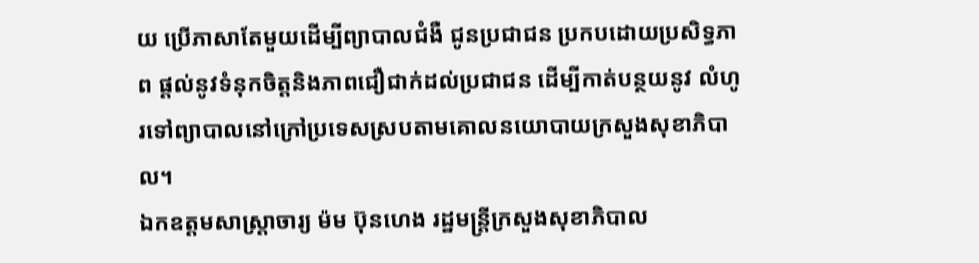យ ប្រើភាសាតែមួយដើម្បីព្យាបាលជំងឺ ជូនប្រជាជន ប្រកបដោយប្រសិទ្ធភាព ផ្ដល់នូវទំនុកចិត្តនិងភាពជឿជាក់ដល់ប្រជាជន ដើម្បីកាត់បន្ថយនូវ លំហូរទៅព្យាបាលនៅក្រៅប្រទេសស្របតាមគោលនយោបាយក្រសួងសុខាភិបាល។
ឯកឧត្តមសាស្ត្រាចារ្យ ម៉ម ប៊ុនហេង រដ្ឋមន្ត្រីក្រសួងសុខាភិបាល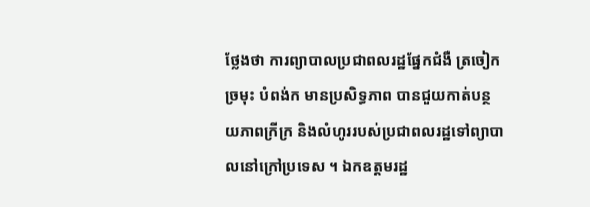ថ្លែងថា ការព្យាបាលប្រជាពលរដ្ឋផ្នែកជំងឺ ត្រចៀក ច្រមុះ បំពង់ក មានប្រសិទ្ធភាព បានជួយកាត់បន្ថយភាពក្រីក្រ និងលំហូររបស់ប្រជាពលរដ្ឋទៅព្យាបាលនៅក្រៅប្រទេស ។ ឯកឧត្តមរដ្ឋ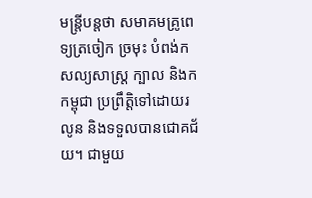មន្ត្រីបន្តថា សមាគមគ្រូពេទ្យត្រចៀក ច្រមុះ បំពង់ក សល្យសាស្ត្រ ក្បាល និងក កម្ពុជា ប្រព្រឹត្តិទៅដោយរលូន និងទទួលបានជោគជ័យ។ ជាមួយ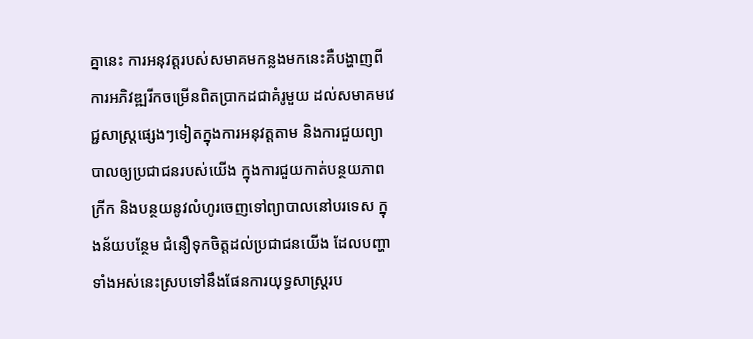គ្នានេះ ការអនុវត្តរបស់សមាគមកន្លងមកនេះគឺបង្ហាញពីការអភិវឌ្ឍរីកចម្រើនពិតប្រាកដជាគំរូមួយ ដល់សមាគមវេជ្ជសាស្ត្រផ្សេងៗទៀតក្នុងការអនុវត្តតាម និងការជួយព្យាបាលឲ្យប្រជាជនរបស់យើង ក្នុងការជួយកាត់បន្ថយភាពក្រីក និងបន្ថយនូវលំហូរចេញទៅព្យាបាលនៅបរទេស ក្នុងន័យបន្ថែម ជំនឿទុកចិត្តដល់ប្រជាជនយើង ដែលបញ្ហាទាំងអស់នេះស្របទៅនឹងផែនការយុទ្ធសាស្ត្ររប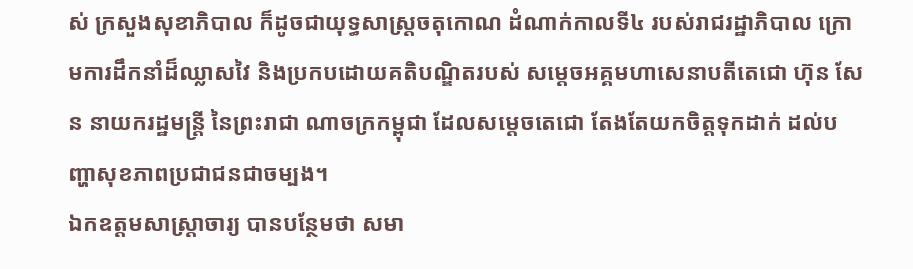ស់ ក្រសួងសុខាភិបាល ក៏ដូចជាយុទ្ធសាស្ត្រចតុកោណ ដំណាក់កាលទី៤ របស់រាជរដ្ឋាភិបាល ក្រោមការដឹកនាំដ៏ឈ្លាសវៃ និងប្រកបដោយគតិបណ្ឌិតរបស់ សម្តេចអគ្គមហាសេនាបតីតេជោ ហ៊ុន សែន នាយករដ្ឋមន្ត្រី នៃព្រះរាជា ណាចក្រកម្ពុជា ដែលសម្តេចតេជោ តែងតែយកចិត្តទុកដាក់ ដល់បញ្ហាសុខភាពប្រជាជនជាចម្បង។
ឯកឧត្តមសាស្ត្រាចារ្យ បានបន្ថែមថា សមា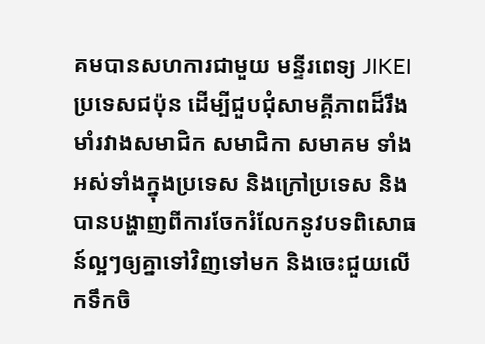គមបានសហការជាមួយ មន្ទីរពេទ្យ JIKEI ប្រទេសជប៉ុន ដើម្បីជួបជុំសាមគ្គីភាពដ៏រឹងមាំរវាងសមាជិក សមាជិកា សមាគម ទាំងអស់ទាំងក្នុងប្រទេស និងក្រៅប្រទេស និងបានបង្ហាញពីការចែករំលែកនូវបទពិសោធន៍ល្អៗឲ្យគ្នាទៅវិញទៅមក និងចេះជួយលើកទឹកចិ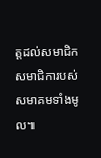ត្តដល់សមាជិក សមាជិការបស់សមាគមទាំងមូល៕